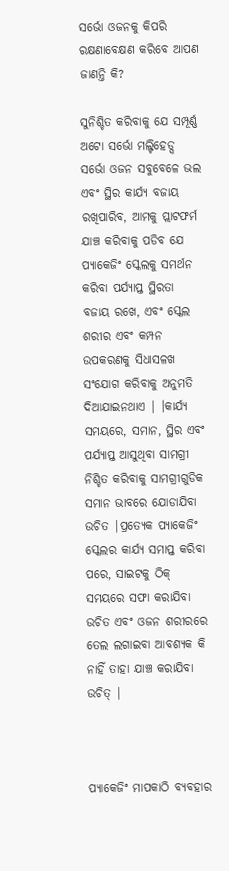ସର୍ଭୋ ଓଜନକୁ କିପରି ରକ୍ଷଣାବେକ୍ଷଣ କରିବେ ଆପଣ ଜାଣନ୍ତି କି?

ସୁନିଶ୍ଚିତ କରିବାକୁ ଯେ ସମ୍ପୂର୍ଣ୍ଣ ଅଟୋ ସର୍ଭୋ ମଲ୍ଟିହେଡ୍ସ ସର୍ଭୋ ଓଜନ ସବୁବେଳେ ଭଲ ଏବଂ ସ୍ଥିର କାର୍ଯ୍ୟ ବଜାୟ ରଖିପାରିବ, ଆମକୁ ପ୍ଲାଟଫର୍ମ ଯାଞ୍ଚ କରିବାକୁ ପଡିବ ଯେ ପ୍ୟାକେଜିଂ ସ୍କେଲକୁ ସମର୍ଥନ କରିବା ପର୍ଯ୍ୟାପ୍ତ ସ୍ଥିରତା ବଜାୟ ରଖେ, ଏବଂ ସ୍କେଲ ଶରୀର ଏବଂ କମ୍ପନ ଉପକରଣକୁ ସିଧାସଳଖ ସଂଯୋଗ କରିବାକୁ ଅନୁମତି ଦିଆଯାଇନଥାଏ | ।କାର୍ଯ୍ୟ ସମୟରେ, ସମାନ, ସ୍ଥିର ଏବଂ ପର୍ଯ୍ୟାପ୍ତ ଆସୁଥିବା ସାମଗ୍ରୀ ନିଶ୍ଚିତ କରିବାକୁ ସାମଗ୍ରୀଗୁଡିକ ସମାନ ଭାବରେ ଯୋଡାଯିବା ଉଚିତ |ପ୍ରତ୍ୟେକ ପ୍ୟାକେଜିଂ ସ୍କେଲର କାର୍ଯ୍ୟ ସମାପ୍ତ କରିବା ପରେ, ସାଇଟକୁ ଠିକ୍ ସମୟରେ ସଫା କରାଯିବା ଉଚିତ ଏବଂ ଓଜନ ଶରୀରରେ ତେଲ ଲଗାଇବା ଆବଶ୍ୟକ କି ନାହିଁ ତାହା ଯାଞ୍ଚ କରାଯିବା ଉଚିତ୍ |



ପ୍ୟାକେଜିଂ ମାପକାଠି ବ୍ୟବହାର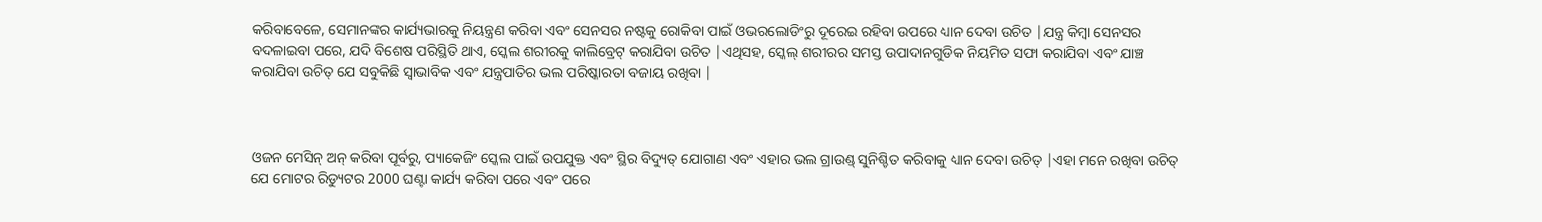କରିବାବେଳେ, ସେମାନଙ୍କର କାର୍ଯ୍ୟଭାରକୁ ନିୟନ୍ତ୍ରଣ କରିବା ଏବଂ ସେନସର ନଷ୍ଟକୁ ରୋକିବା ପାଇଁ ଓଭରଲୋଡିଂରୁ ଦୂରେଇ ରହିବା ଉପରେ ଧ୍ୟାନ ଦେବା ଉଚିତ |ଯନ୍ତ୍ର କିମ୍ବା ସେନସର ବଦଳାଇବା ପରେ, ଯଦି ବିଶେଷ ପରିସ୍ଥିତି ଥାଏ, ସ୍କେଲ ଶରୀରକୁ କାଲିବ୍ରେଟ୍ କରାଯିବା ଉଚିତ |ଏଥିସହ, ସ୍କେଲ୍ ଶରୀରର ସମସ୍ତ ଉପାଦାନଗୁଡିକ ନିୟମିତ ସଫା କରାଯିବା ଏବଂ ଯାଞ୍ଚ କରାଯିବା ଉଚିତ୍ ଯେ ସବୁକିଛି ସ୍ୱାଭାବିକ ଏବଂ ଯନ୍ତ୍ରପାତିର ଭଲ ପରିଷ୍କାରତା ବଜାୟ ରଖିବା |



ଓଜନ ମେସିନ୍ ଅନ୍ କରିବା ପୂର୍ବରୁ, ପ୍ୟାକେଜିଂ ସ୍କେଲ ପାଇଁ ଉପଯୁକ୍ତ ଏବଂ ସ୍ଥିର ବିଦ୍ୟୁତ୍ ଯୋଗାଣ ଏବଂ ଏହାର ଭଲ ଗ୍ରାଉଣ୍ଡ୍ ସୁନିଶ୍ଚିତ କରିବାକୁ ଧ୍ୟାନ ଦେବା ଉଚିତ୍ |ଏହା ମନେ ରଖିବା ଉଚିତ୍ ଯେ ମୋଟର ରିଡ୍ୟୁଟର 2000 ଘଣ୍ଟା କାର୍ଯ୍ୟ କରିବା ପରେ ଏବଂ ପରେ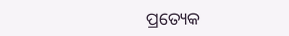ପ୍ରତ୍ୟେକ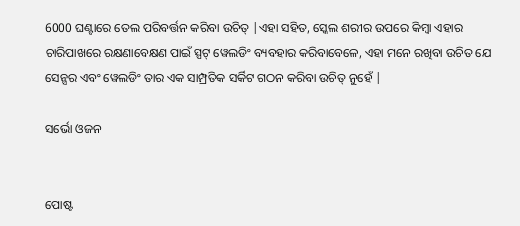6000 ଘଣ୍ଟାରେ ତେଲ ପରିବର୍ତ୍ତନ କରିବା ଉଚିତ୍ |ଏହା ସହିତ, ସ୍କେଲ ଶରୀର ଉପରେ କିମ୍ବା ଏହାର ଚାରିପାଖରେ ରକ୍ଷଣାବେକ୍ଷଣ ପାଇଁ ସ୍ପଟ୍ ୱେଲଡିଂ ବ୍ୟବହାର କରିବାବେଳେ, ଏହା ମନେ ରଖିବା ଉଚିତ ଯେ ସେନ୍ସର ଏବଂ ୱେଲଡିଂ ତାର ଏକ ସାମ୍ପ୍ରତିକ ସର୍କିଟ ଗଠନ କରିବା ଉଚିତ୍ ନୁହେଁ |

ସର୍ଭୋ ଓଜନ


ପୋଷ୍ଟ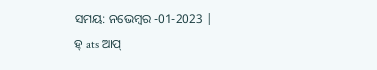ସମୟ: ନଭେମ୍ବର -01-2023 |
ହ୍ ats ଆପ୍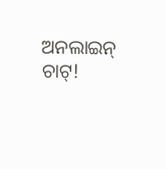ଅନଲାଇନ୍ ଚାଟ୍!